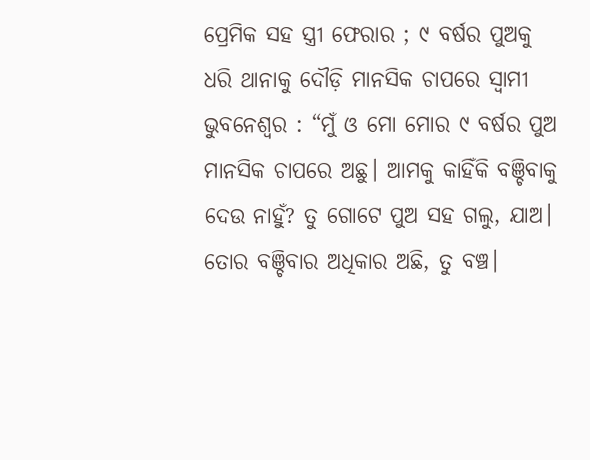ପ୍ରେମିକ ସହ ସ୍ତ୍ରୀ ଫେରାର ; ୯ ବର୍ଷର ପୁଅକୁ ଧରି ଥାନାକୁ ଦୌଡ଼ି ମାନସିକ ଚାପରେ ସ୍ୱାମୀ
ଭୁବନେଶ୍ୱର : “ମୁଁ ଓ ମୋ ମୋର ୯ ବର୍ଷର ପୁଅ ମାନସିକ ଚାପରେ ଅଛୁ। ଆମକୁ କାହିଁକି ବଞ୍ଚିବାକୁ ଦେଉ ନାହୁଁ? ତୁ ଗୋଟେ ପୁଅ ସହ ଗଲୁ, ଯାଅ। ତୋର ବଞ୍ଚିବାର ଅଧିକାର ଅଛି, ତୁ ବଞ୍ଚ।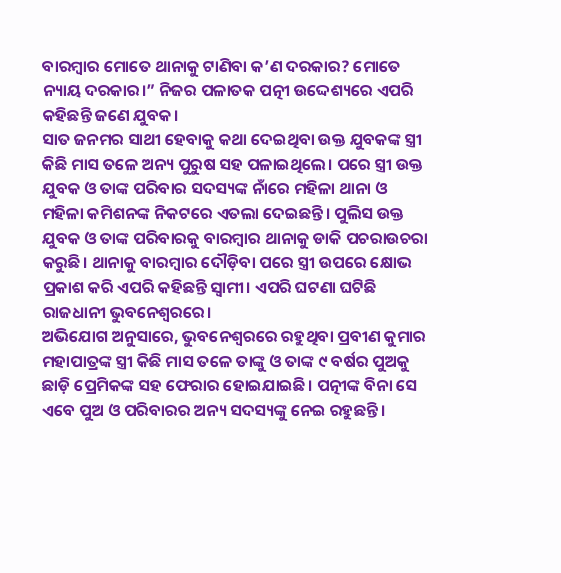ବାରମ୍ବାର ମୋତେ ଥାନାକୁ ଟାଣିବା କ’ଣ ଦରକାର? ମୋତେ ନ୍ୟାୟ ଦରକାର।” ନିଜର ପଳାତକ ପତ୍ନୀ ଉଦ୍ଦେଶ୍ୟରେ ଏପରି କହିଛନ୍ତି ଜଣେ ଯୁବକ।
ସାତ ଜନମର ସାଥୀ ହେବାକୁ କଥା ଦେଇଥିବା ଉକ୍ତ ଯୁବକଙ୍କ ସ୍ତ୍ରୀ କିଛି ମାସ ତଳେ ଅନ୍ୟ ପୁରୁଷ ସହ ପଳାଇଥିଲେ। ପରେ ସ୍ତ୍ରୀ ଉକ୍ତ ଯୁବକ ଓ ତାଙ୍କ ପରିବାର ସଦସ୍ୟଙ୍କ ନାଁରେ ମହିଳା ଥାନା ଓ ମହିଳା କମିଶନଙ୍କ ନିକଟରେ ଏତଲା ଦେଇଛନ୍ତି। ପୁଲିସ ଉକ୍ତ ଯୁବକ ଓ ତାଙ୍କ ପରିବାରକୁ ବାରମ୍ବାର ଥାନାକୁ ଡାକି ପଚରାଉଚରା କରୁଛି। ଥାନାକୁ ବାରମ୍ବାର ଦୌଡ଼ିବା ପରେ ସ୍ତ୍ରୀ ଉପରେ କ୍ଷୋଭ ପ୍ରକାଶ କରି ଏପରି କହିଛନ୍ତି ସ୍ୱାମୀ। ଏପରି ଘଟଣା ଘଟିଛି ରାଜଧାନୀ ଭୁବନେଶ୍ୱରରେ।
ଅଭିଯୋଗ ଅନୁସାରେ, ଭୁବନେଶ୍ୱରରେ ରହୁଥିବା ପ୍ରବୀଣ କୁମାର ମହାପାତ୍ରଙ୍କ ସ୍ତ୍ରୀ କିଛି ମାସ ତଳେ ତାଙ୍କୁ ଓ ତାଙ୍କ ୯ ବର୍ଷର ପୁଅକୁ ଛାଡ଼ି ପ୍ରେମିକଙ୍କ ସହ ଫେରାର ହୋଇଯାଇଛି। ପତ୍ନୀଙ୍କ ବିନା ସେ ଏବେ ପୁଅ ଓ ପରିବାରର ଅନ୍ୟ ସଦସ୍ୟଙ୍କୁ ନେଇ ରହୁଛନ୍ତି।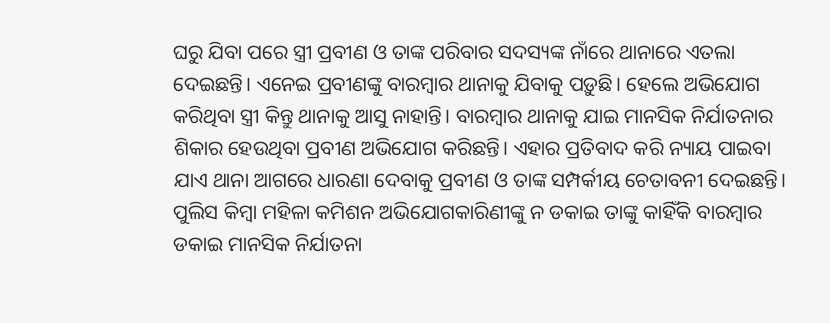ଘରୁ ଯିବା ପରେ ସ୍ତ୍ରୀ ପ୍ରବୀଣ ଓ ତାଙ୍କ ପରିବାର ସଦସ୍ୟଙ୍କ ନାଁରେ ଥାନାରେ ଏତଲା ଦେଇଛନ୍ତି। ଏନେଇ ପ୍ରବୀଣଙ୍କୁ ବାରମ୍ବାର ଥାନାକୁ ଯିବାକୁ ପଡ଼ୁଛି। ହେଲେ ଅଭିଯୋଗ କରିଥିବା ସ୍ତ୍ରୀ କିନ୍ତୁ ଥାନାକୁ ଆସୁ ନାହାନ୍ତି। ବାରମ୍ବାର ଥାନାକୁ ଯାଇ ମାନସିକ ନିର୍ଯାତନାର ଶିକାର ହେଉଥିବା ପ୍ରବୀଣ ଅଭିଯୋଗ କରିଛନ୍ତି। ଏହାର ପ୍ରତିବାଦ କରି ନ୍ୟାୟ ପାଇବା ଯାଏ ଥାନା ଆଗରେ ଧାରଣା ଦେବାକୁ ପ୍ରବୀଣ ଓ ତାଙ୍କ ସମ୍ପର୍କୀୟ ଚେତାବନୀ ଦେଇଛନ୍ତି।
ପୁଲିସ କିମ୍ବା ମହିଳା କମିଶନ ଅଭିଯୋଗକାରିଣୀଙ୍କୁ ନ ଡକାଇ ତାଙ୍କୁ କାହିଁକି ବାରମ୍ବାର ଡକାଇ ମାନସିକ ନିର୍ଯାତନା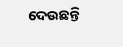ଦେଉଛନ୍ତି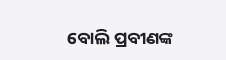ବୋଲି ପ୍ରବୀଣଙ୍କ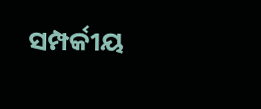ସମ୍ପର୍କୀୟ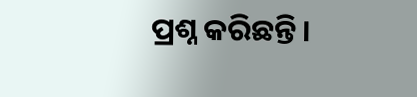ପ୍ରଶ୍ନ କରିଛନ୍ତି।